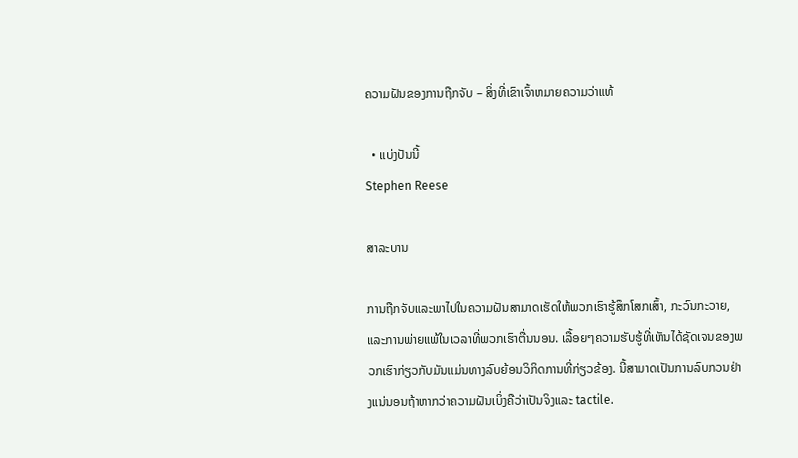ຄວາມຝັນຂອງການຖືກຈັບ – ສິ່ງທີ່ເຂົາເຈົ້າຫມາຍຄວາມວ່າແທ້

  • ແບ່ງປັນນີ້
Stephen Reese

ສາລະບານ

ການຖືກຈັບແລະພາໄປໃນຄວາມຝັນສາມາດເຮັດໃຫ້ພວກເຮົາຮູ້ສຶກໂສກເສົ້າ, ກະວົນກະວາຍ, ແລະການພ່າຍແພ້ໃນເວລາທີ່ພວກເຮົາຕື່ນນອນ. ເລື້ອຍໆຄວາມຮັບຮູ້ທີ່ເຫັນໄດ້ຊັດເຈນຂອງພວກເຮົາກ່ຽວກັບມັນແມ່ນທາງລົບຍ້ອນວິກິດການທີ່ກ່ຽວຂ້ອງ. ນີ້ສາມາດເປັນການລົບກວນຢ່າງແນ່ນອນຖ້າຫາກວ່າຄວາມຝັນເບິ່ງຄືວ່າເປັນຈິງແລະ tactile.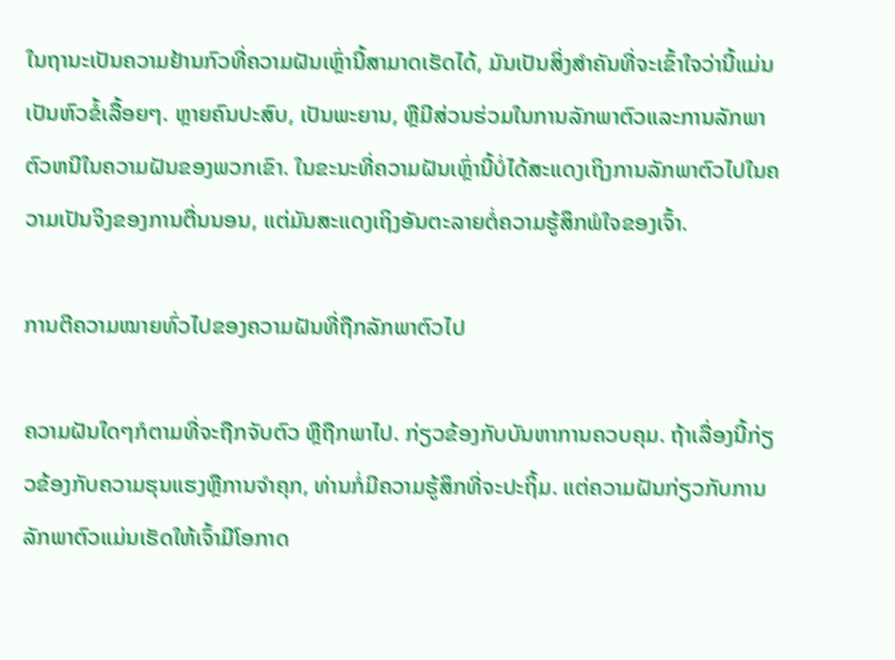ໃນຖານະເປັນຄວາມຢ້ານກົວທີ່ຄວາມຝັນເຫຼົ່ານີ້ສາມາດເຮັດໄດ້, ມັນເປັນສິ່ງສໍາຄັນທີ່ຈະເຂົ້າໃຈວ່ານີ້ແມ່ນເປັນຫົວຂໍ້ເລື້ອຍໆ. ຫຼາຍຄົນປະສົບ, ເປັນພະຍານ, ຫຼືມີສ່ວນຮ່ວມໃນການລັກພາຕົວແລະການລັກພາຕົວຫນີໃນຄວາມຝັນຂອງພວກເຂົາ. ໃນຂະນະທີ່ຄວາມຝັນເຫຼົ່ານີ້ບໍ່ໄດ້ສະແດງເຖິງການລັກພາຕົວໄປໃນຄວາມເປັນຈິງຂອງການຕື່ນນອນ, ແຕ່ມັນສະແດງເຖິງອັນຕະລາຍຕໍ່ຄວາມຮູ້ສຶກພໍໃຈຂອງເຈົ້າ.

ການຕີຄວາມໝາຍທົ່ວໄປຂອງຄວາມຝັນທີ່ຖືກລັກພາຕົວໄປ

ຄວາມຝັນໃດໆກໍຕາມທີ່ຈະຖືກຈັບຕົວ ຫຼືຖືກພາໄປ. ກ່ຽວຂ້ອງກັບບັນຫາການຄວບຄຸມ. ຖ້າເລື່ອງນີ້ກ່ຽວຂ້ອງກັບຄວາມຮຸນແຮງຫຼືການຈໍາຄຸກ, ທ່ານກໍ່ມີຄວາມຮູ້ສຶກທີ່ຈະປະຖິ້ມ. ແຕ່ຄວາມຝັນກ່ຽວກັບການລັກພາຕົວແມ່ນເຮັດໃຫ້ເຈົ້າມີໂອກາດ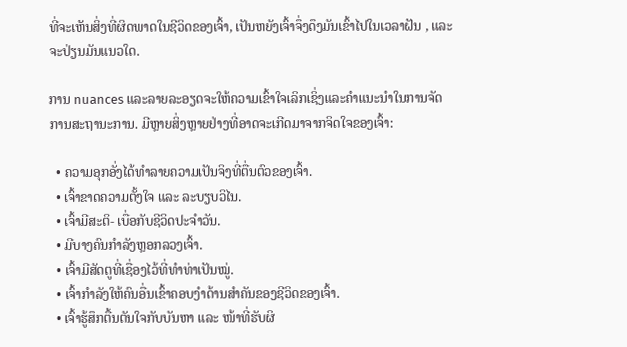ທີ່ຈະເຫັນສິ່ງທີ່ຜິດພາດໃນຊີວິດຂອງເຈົ້າ, ເປັນຫຍັງເຈົ້າຈຶ່ງດຶງມັນເຂົ້າໄປໃນເວລາຝັນ , ແລະຈະປ່ຽນມັນແນວໃດ.

ການ nuances ແລະລາຍລະອຽດຈະໃຫ້ຄວາມເຂົ້າໃຈເລິກເຊິ່ງແລະຄໍາແນະນໍາໃນການຈັດການສະຖານະການ. ມີຫຼາຍສິ່ງຫຼາຍຢ່າງທີ່ອາດຈະເກີດມາຈາກຈິດໃຈຂອງເຈົ້າ:

  • ຄວາມອຸກອັ່ງໄດ້ທຳລາຍຄວາມເປັນຈິງທີ່ຕື່ນຕົວຂອງເຈົ້າ.
  • ເຈົ້າຂາດຄວາມຕັ້ງໃຈ ແລະ ລະບຽບວິໄນ.
  • ເຈົ້າມີສະຕິ- ເບື່ອກັບຊີວິດປະຈຳວັນ.
  • ມີບາງຄົນກຳລັງຫຼອກລວງເຈົ້າ.
  • ເຈົ້າມີສັດຕູທີ່ເຊື່ອງໄວ້ທີ່ທຳທ່າເປັນໝູ່.
  • ເຈົ້າກຳລັງໃຫ້ຄົນອື່ນເຂົ້າຄອບງຳດ້ານສຳຄັນຂອງຊີວິດຂອງເຈົ້າ.
  • ເຈົ້າຮູ້ສຶກຕື້ນຕັນໃຈກັບບັນຫາ ແລະ ໜ້າທີ່ຮັບຜິ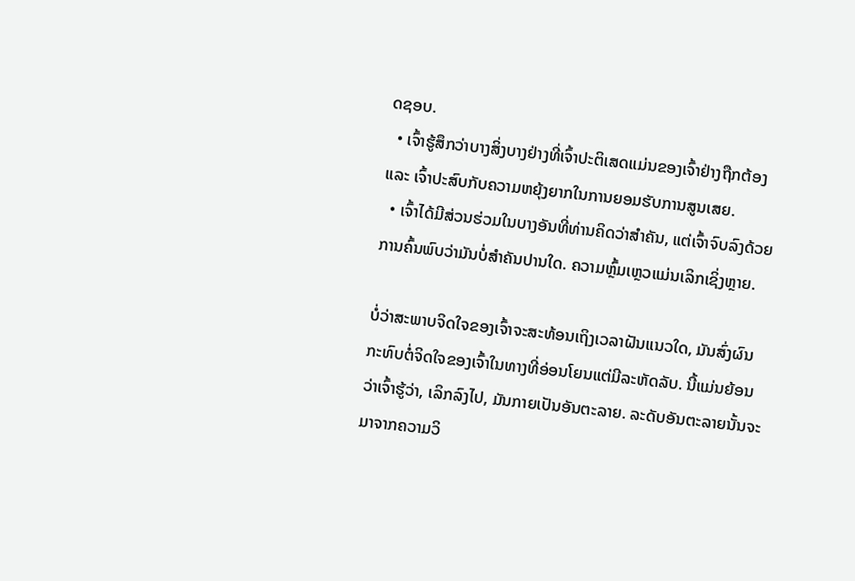ດຊອບ.
  • ເຈົ້າຮູ້ສຶກວ່າບາງສິ່ງບາງຢ່າງທີ່ເຈົ້າປະຕິເສດແມ່ນຂອງເຈົ້າຢ່າງຖືກຕ້ອງ ແລະ ເຈົ້າປະສົບກັບຄວາມຫຍຸ້ງຍາກໃນການຍອມຮັບການສູນເສຍ.
  • ເຈົ້າໄດ້ມີສ່ວນຮ່ວມໃນບາງອັນທີ່ທ່ານຄິດວ່າສຳຄັນ, ແຕ່ເຈົ້າຈົບລົງດ້ວຍການຄົ້ນພົບວ່າມັນບໍ່ສຳຄັນປານໃດ. ຄວາມຫຼົ້ມເຫຼວແມ່ນເລິກເຊິ່ງຫຼາຍ.

ບໍ່ວ່າສະພາບຈິດໃຈຂອງເຈົ້າຈະສະທ້ອນເຖິງເວລາຝັນແນວໃດ, ມັນສົ່ງຜົນກະທົບຕໍ່ຈິດໃຈຂອງເຈົ້າໃນທາງທີ່ອ່ອນໂຍນແຕ່ມີລະຫັດລັບ. ນີ້ແມ່ນຍ້ອນວ່າເຈົ້າຮູ້ວ່າ, ເລິກລົງໄປ, ມັນກາຍເປັນອັນຕະລາຍ. ລະດັບອັນຕະລາຍນັ້ນຈະມາຈາກຄວາມວິ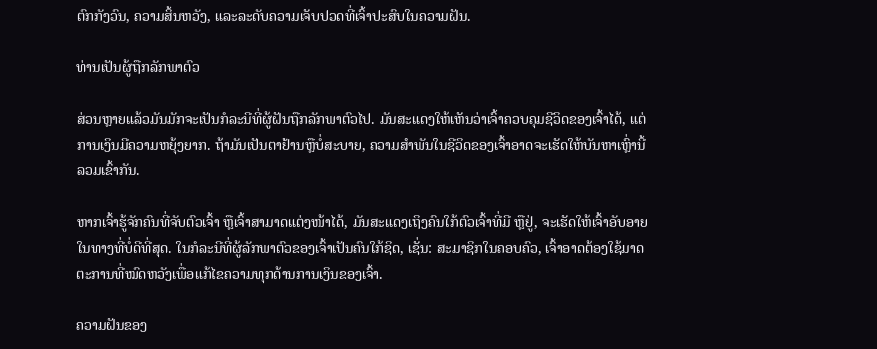ຕົກກັງວົນ, ຄວາມສິ້ນຫວັງ, ແລະລະດັບຄວາມເຈັບປວດທີ່ເຈົ້າປະສົບໃນຄວາມຝັນ.

ທ່ານເປັນຜູ້ຖືກລັກພາຕົວ

ສ່ວນຫຼາຍແລ້ວມັນມັກຈະເປັນກໍລະນີທີ່ຜູ້ຝັນຖືກລັກພາຕົວໄປ. ມັນສະແດງໃຫ້ເຫັນວ່າເຈົ້າຄວບຄຸມຊີວິດຂອງເຈົ້າໄດ້, ແຕ່ການເງິນມີຄວາມຫຍຸ້ງຍາກ. ຖ້າມັນເປັນຕາຢ້ານຫຼືບໍ່ສະບາຍ, ຄວາມສໍາພັນໃນຊີວິດຂອງເຈົ້າອາດຈະເຮັດໃຫ້ບັນຫາເຫຼົ່ານີ້ລວມເຂົ້າກັນ.

ຫາກເຈົ້າຮູ້ຈັກຄົນທີ່ຈັບຕົວເຈົ້າ ຫຼືເຈົ້າສາມາດແຕ່ງໜ້າໄດ້, ມັນສະແດງເຖິງຄົນໃກ້ຕົວເຈົ້າທີ່ມີ ຫຼືຢູ່, ຈະເຮັດໃຫ້ເຈົ້າອັບອາຍໃນທາງທີ່ບໍ່ດີທີ່ສຸດ. ໃນກໍລະນີທີ່ຜູ້ລັກພາຕົວຂອງເຈົ້າເປັນຄົນໃກ້ຊິດ, ເຊັ່ນ: ສະມາຊິກໃນຄອບຄົວ, ເຈົ້າອາດຕ້ອງໃຊ້ມາດຕະການທີ່ໝົດຫວັງເພື່ອແກ້ໄຂຄວາມທຸກດ້ານການເງິນຂອງເຈົ້າ.

ຄວາມຝັນຂອງ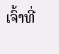ເຈົ້າທີ່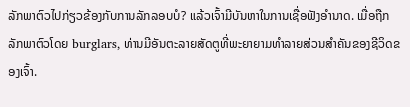ລັກພາຕົວໄປກ່ຽວຂ້ອງກັບການລັກລອບບໍ? ແລ້ວເຈົ້າມີບັນຫາໃນການເຊື່ອຟັງອຳນາດ. ເມື່ອຖືກລັກພາຕົວໂດຍ burglars, ທ່ານມີອັນຕະລາຍສັດຕູທີ່ພະຍາຍາມທຳລາຍສ່ວນສຳຄັນຂອງຊີວິດຂອງເຈົ້າ.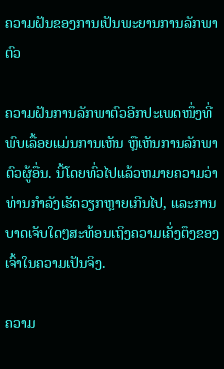ຄວາມຝັນຂອງການເປັນພະຍານການລັກພາຕົວ

ຄວາມຝັນການລັກພາຕົວອີກປະເພດໜຶ່ງທີ່ພົບເລື້ອຍແມ່ນການເຫັນ ຫຼືເຫັນການລັກພາຕົວຜູ້ອື່ນ. ນີ້ໂດຍທົ່ວໄປແລ້ວຫມາຍຄວາມວ່າທ່ານກໍາລັງເຮັດວຽກຫຼາຍເກີນໄປ, ແລະການບາດເຈັບໃດໆສະທ້ອນເຖິງຄວາມເຄັ່ງຕຶງຂອງເຈົ້າໃນຄວາມເປັນຈິງ.

ຄວາມ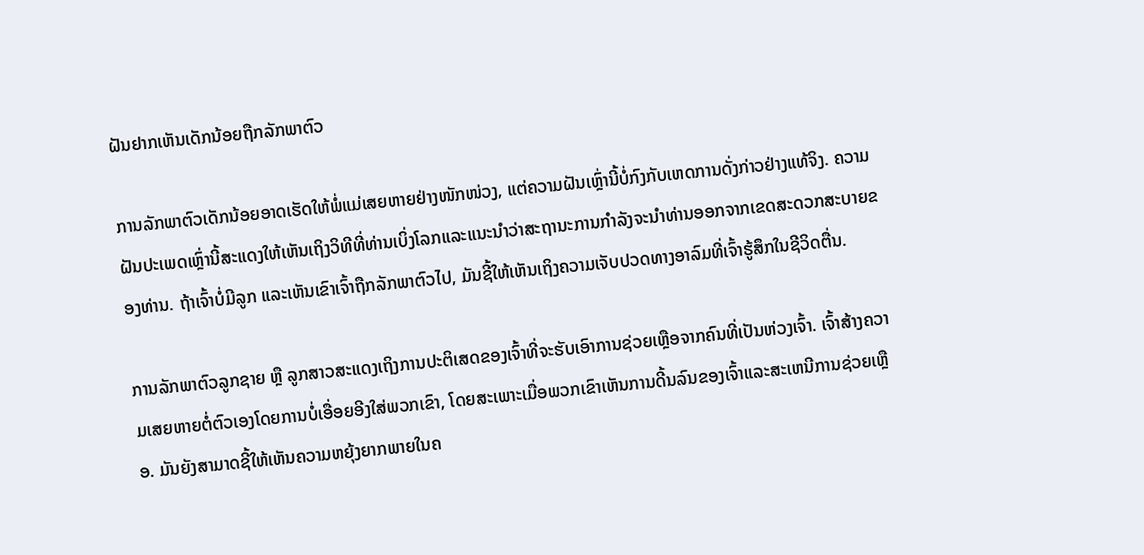ຝັນຢາກເຫັນເດັກນ້ອຍຖືກລັກພາຕົວ

ການລັກພາຕົວເດັກນ້ອຍອາດເຮັດໃຫ້ພໍ່ແມ່ເສຍຫາຍຢ່າງໜັກໜ່ວງ, ແຕ່ຄວາມຝັນເຫຼົ່ານີ້ບໍ່ກົງກັບເຫດການດັ່ງກ່າວຢ່າງແທ້ຈິງ. ຄວາມຝັນປະເພດເຫຼົ່ານີ້ສະແດງໃຫ້ເຫັນເຖິງວິທີທີ່ທ່ານເບິ່ງໂລກແລະແນະນໍາວ່າສະຖານະການກໍາລັງຈະນໍາທ່ານອອກຈາກເຂດສະດວກສະບາຍຂອງທ່ານ. ຖ້າເຈົ້າບໍ່ມີລູກ ແລະເຫັນເຂົາເຈົ້າຖືກລັກພາຕົວໄປ, ມັນຊີ້ໃຫ້ເຫັນເຖິງຄວາມເຈັບປວດທາງອາລົມທີ່ເຈົ້າຮູ້ສຶກໃນຊີວິດຕື່ນ.

ການລັກພາຕົວລູກຊາຍ ຫຼື ລູກສາວສະແດງເຖິງການປະຕິເສດຂອງເຈົ້າທີ່ຈະຮັບເອົາການຊ່ວຍເຫຼືອຈາກຄົນທີ່ເປັນຫ່ວງເຈົ້າ. ເຈົ້າສ້າງຄວາມເສຍຫາຍຕໍ່ຕົວເອງໂດຍການບໍ່ເອື່ອຍອີງໃສ່ພວກເຂົາ, ໂດຍສະເພາະເມື່ອພວກເຂົາເຫັນການດີ້ນລົນຂອງເຈົ້າແລະສະເຫນີການຊ່ວຍເຫຼືອ. ມັນຍັງສາມາດຊີ້ໃຫ້ເຫັນຄວາມຫຍຸ້ງຍາກພາຍໃນຄ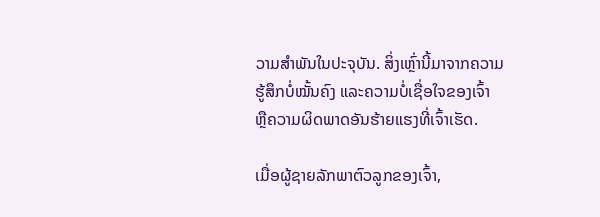ວາມສໍາພັນໃນປະຈຸບັນ. ສິ່ງເຫຼົ່ານີ້ມາຈາກຄວາມຮູ້ສຶກບໍ່ໝັ້ນຄົງ ແລະຄວາມບໍ່ເຊື່ອໃຈຂອງເຈົ້າ ຫຼືຄວາມຜິດພາດອັນຮ້າຍແຮງທີ່ເຈົ້າເຮັດ.

ເມື່ອຜູ້ຊາຍລັກພາຕົວລູກຂອງເຈົ້າ,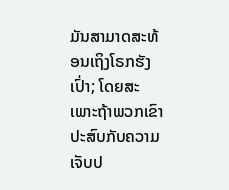ມັນສາມາດສະທ້ອນເຖິງໂຣກຮັງເປົ່າ; ໂດຍສະເພາະຖ້າພວກເຂົາປະສົບກັບຄວາມເຈັບປ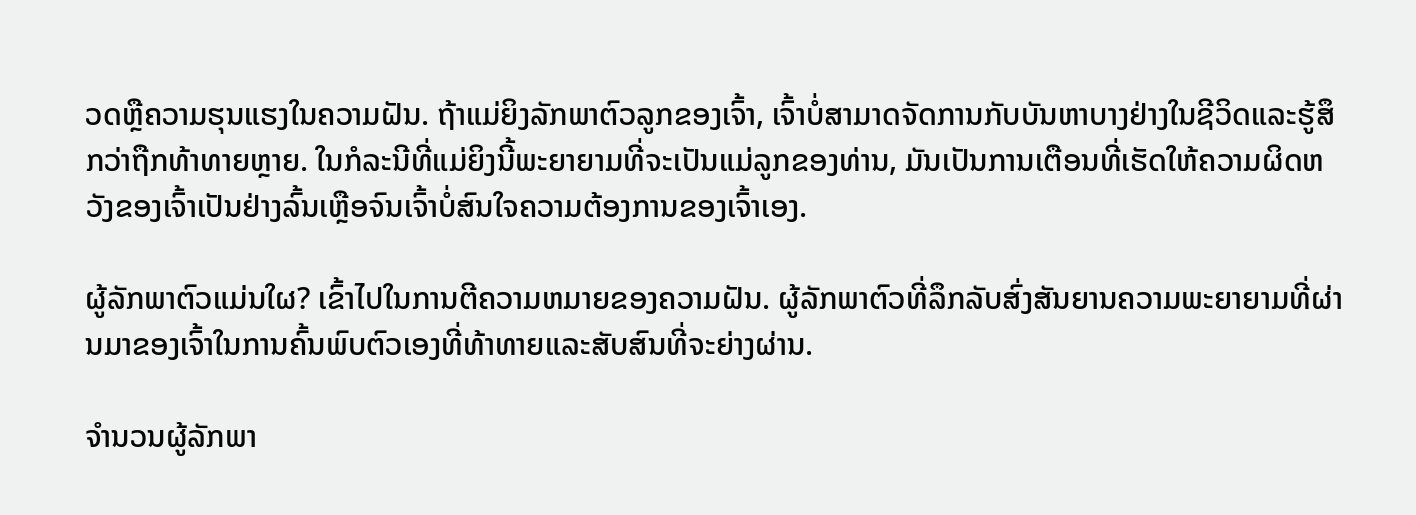ວດຫຼືຄວາມຮຸນແຮງໃນຄວາມຝັນ. ຖ້າແມ່ຍິງລັກພາຕົວລູກຂອງເຈົ້າ, ເຈົ້າບໍ່ສາມາດຈັດການກັບບັນຫາບາງຢ່າງໃນຊີວິດແລະຮູ້ສຶກວ່າຖືກທ້າທາຍຫຼາຍ. ໃນກໍລະນີທີ່ແມ່ຍິງນີ້ພະຍາຍາມທີ່ຈະເປັນແມ່ລູກຂອງທ່ານ, ມັນເປັນການເຕືອນທີ່ເຮັດໃຫ້ຄວາມຜິດຫວັງຂອງເຈົ້າເປັນຢ່າງລົ້ນເຫຼືອຈົນເຈົ້າບໍ່ສົນໃຈຄວາມຕ້ອງການຂອງເຈົ້າເອງ.

ຜູ້ລັກພາຕົວແມ່ນໃຜ? ເຂົ້າໄປໃນການຕີຄວາມຫມາຍຂອງຄວາມຝັນ. ຜູ້ລັກພາຕົວທີ່ລຶກລັບສົ່ງສັນຍານຄວາມພະຍາຍາມທີ່ຜ່ານມາຂອງເຈົ້າໃນການຄົ້ນພົບຕົວເອງທີ່ທ້າທາຍແລະສັບສົນທີ່ຈະຍ່າງຜ່ານ.

ຈໍານວນຜູ້ລັກພາ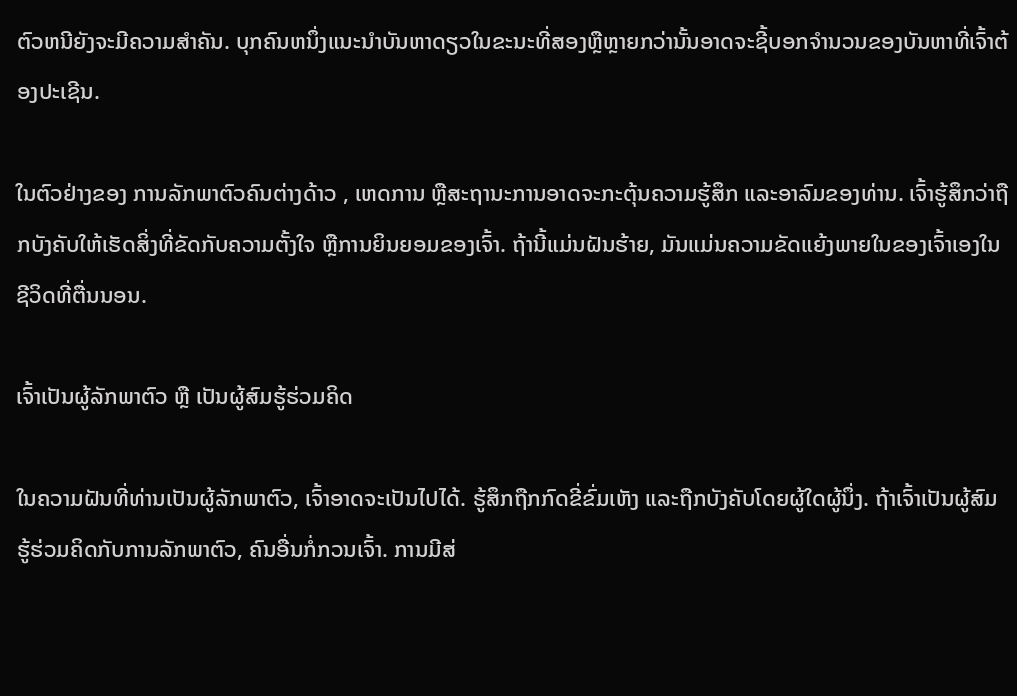ຕົວຫນີຍັງຈະມີຄວາມສໍາຄັນ. ບຸກຄົນຫນຶ່ງແນະນໍາບັນຫາດຽວໃນຂະນະທີ່ສອງຫຼືຫຼາຍກວ່ານັ້ນອາດຈະຊີ້ບອກຈໍານວນຂອງບັນຫາທີ່ເຈົ້າຕ້ອງປະເຊີນ.

ໃນຕົວຢ່າງຂອງ ການລັກພາຕົວຄົນຕ່າງດ້າວ , ເຫດການ ຫຼືສະຖານະການອາດຈະກະຕຸ້ນຄວາມຮູ້ສຶກ ແລະອາລົມຂອງທ່ານ. ເຈົ້າຮູ້ສຶກວ່າຖືກບັງຄັບໃຫ້ເຮັດສິ່ງທີ່ຂັດກັບຄວາມຕັ້ງໃຈ ຫຼືການຍິນຍອມຂອງເຈົ້າ. ຖ້ານີ້ແມ່ນຝັນຮ້າຍ, ມັນແມ່ນຄວາມຂັດແຍ້ງພາຍໃນຂອງເຈົ້າເອງໃນຊີວິດທີ່ຕື່ນນອນ.

ເຈົ້າເປັນຜູ້ລັກພາຕົວ ຫຼື ເປັນຜູ້ສົມຮູ້ຮ່ວມຄິດ

ໃນຄວາມຝັນທີ່ທ່ານເປັນຜູ້ລັກພາຕົວ, ເຈົ້າອາດຈະເປັນໄປໄດ້. ຮູ້ສຶກຖືກກົດຂີ່ຂົ່ມເຫັງ ແລະຖືກບັງຄັບໂດຍຜູ້ໃດຜູ້ນຶ່ງ. ຖ້າເຈົ້າເປັນຜູ້ສົມຮູ້ຮ່ວມຄິດກັບການລັກພາຕົວ, ຄົນອື່ນກໍ່ກວນເຈົ້າ. ການມີສ່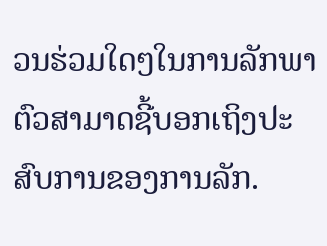ວນຮ່ວມໃດໆໃນການລັກພາຕົວສາມາດຊີ້ບອກເຖິງປະສົບການຂອງການລັກ.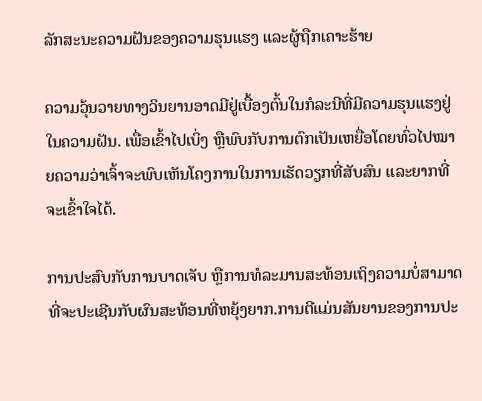ລັກສະນະຄວາມຝັນຂອງຄວາມຮຸນແຮງ ແລະຜູ້ຖືກເຄາະຮ້າຍ

ຄວາມວຸ້ນວາຍທາງວິນຍານອາດມີຢູ່ເບື້ອງຕົ້ນໃນກໍລະນີທີ່ມີຄວາມຮຸນແຮງຢູ່ໃນຄວາມຝັນ. ເພື່ອເຂົ້າໄປເບິ່ງ ຫຼືພົບກັບການຕົກເປັນເຫຍື່ອໂດຍທົ່ວໄປໝາຍຄວາມວ່າເຈົ້າຈະພົບເຫັນໂຄງການໃນການເຮັດວຽກທີ່ສັບສົນ ແລະຍາກທີ່ຈະເຂົ້າໃຈໄດ້.

ການປະສົບກັບການບາດເຈັບ ຫຼືການທໍລະມານສະທ້ອນເຖິງຄວາມບໍ່ສາມາດທີ່ຈະປະເຊີນກັບຜົນສະທ້ອນທີ່ຫຍຸ້ງຍາກ.ການຕີແມ່ນສັນຍານຂອງການປະ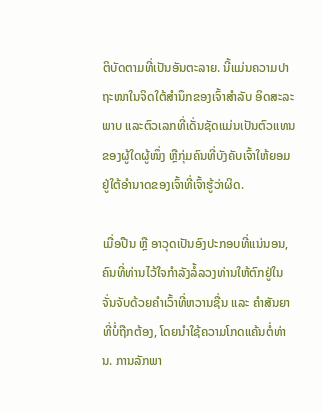ຕິບັດຕາມທີ່ເປັນອັນຕະລາຍ. ນີ້ແມ່ນຄວາມປາຖະໜາໃນຈິດໃຕ້ສຳນຶກຂອງເຈົ້າສຳລັບ ອິດສະລະພາບ ແລະຕົວເລກທີ່ເດັ່ນຊັດແມ່ນເປັນຕົວແທນຂອງຜູ້ໃດຜູ້ໜຶ່ງ ຫຼືກຸ່ມຄົນທີ່ບັງຄັບເຈົ້າໃຫ້ຍອມຢູ່ໃຕ້ອຳນາດຂອງເຈົ້າທີ່ເຈົ້າຮູ້ວ່າຜິດ.

ເມື່ອປືນ ຫຼື ອາວຸດເປັນອົງປະກອບທີ່ແນ່ນອນ, ຄົນທີ່ທ່ານໄວ້ໃຈກຳລັງລໍ້ລວງທ່ານໃຫ້ຕົກຢູ່ໃນຈັ່ນຈັບດ້ວຍຄຳເວົ້າທີ່ຫວານຊື່ນ ແລະ ຄຳສັນຍາທີ່ບໍ່ຖືກຕ້ອງ, ໂດຍນຳໃຊ້ຄວາມໂກດແຄ້ນຕໍ່ທ່ານ. ການລັກພາ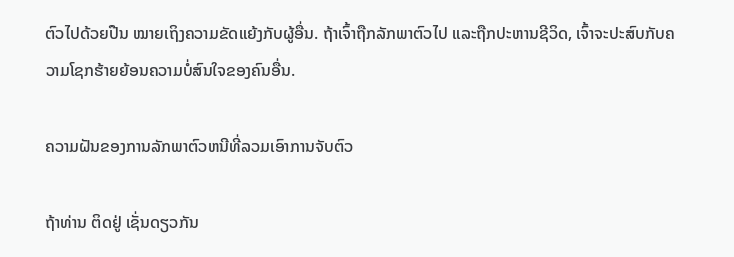ຕົວໄປດ້ວຍປືນ ໝາຍເຖິງຄວາມຂັດແຍ້ງກັບຜູ້ອື່ນ. ຖ້າເຈົ້າຖືກລັກພາຕົວໄປ ແລະຖືກປະຫານຊີວິດ, ເຈົ້າຈະປະສົບກັບຄວາມໂຊກຮ້າຍຍ້ອນຄວາມບໍ່ສົນໃຈຂອງຄົນອື່ນ.

ຄວາມຝັນຂອງການລັກພາຕົວຫນີທີ່ລວມເອົາການຈັບຕົວ

ຖ້າທ່ານ ຕິດຢູ່ ເຊັ່ນດຽວກັນ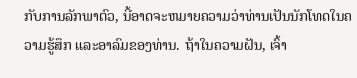ກັບການລັກພາຕົວ, ນີ້ອາດຈະຫມາຍຄວາມວ່າທ່ານເປັນນັກໂທດໃນຄວາມຮູ້ສຶກ ແລະອາລົມຂອງທ່ານ. ຖ້າໃນຄວາມຝັນ, ເຈົ້າ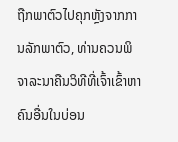ຖືກພາຕົວໄປຄຸກຫຼັງຈາກການລັກພາຕົວ, ທ່ານຄວນພິຈາລະນາຄືນວິທີທີ່ເຈົ້າເຂົ້າຫາຄົນອື່ນໃນບ່ອນ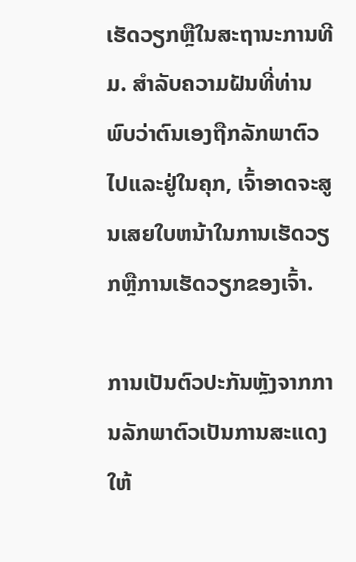ເຮັດວຽກຫຼືໃນສະຖານະການທີມ. ສໍາລັບຄວາມຝັນທີ່ທ່ານພົບວ່າຕົນເອງຖືກລັກພາຕົວໄປແລະຢູ່ໃນຄຸກ, ເຈົ້າອາດຈະສູນເສຍໃບຫນ້າໃນການເຮັດວຽກຫຼືການເຮັດວຽກຂອງເຈົ້າ.

ການເປັນຕົວປະກັນຫຼັງຈາກການລັກພາຕົວເປັນການສະແດງໃຫ້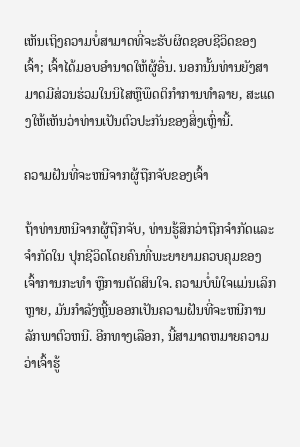ເຫັນເຖິງຄວາມບໍ່ສາມາດທີ່ຈະຮັບຜິດຊອບຊີວິດຂອງເຈົ້າ; ເຈົ້າໄດ້ມອບອຳນາດໃຫ້ຜູ້ອື່ນ. ນອກນັ້ນທ່ານຍັງສາມາດມີສ່ວນຮ່ວມໃນນິໄສຫຼືພຶດຕິກໍາການທໍາລາຍ, ສະແດງໃຫ້ເຫັນວ່າທ່ານເປັນຕົວປະກັນຂອງສິ່ງເຫຼົ່ານີ້.

ຄວາມຝັນທີ່ຈະຫນີຈາກຜູ້ຖືກຈັບຂອງເຈົ້າ

ຖ້າທ່ານຫນີຈາກຜູ້ຖືກຈັບ, ທ່ານຮູ້ສຶກວ່າຖືກຈໍາກັດແລະຈໍາກັດໃນ ປຸກຊີວິດໂດຍຄົນທີ່ພະຍາຍາມຄວບຄຸມຂອງເຈົ້າການກະທຳ ຫຼືການຕັດສິນໃຈ. ຄວາມບໍ່ພໍໃຈແມ່ນເລິກຫຼາຍ, ມັນກໍາລັງຫຼີ້ນອອກເປັນຄວາມຝັນທີ່ຈະຫນີການລັກພາຕົວຫນີ. ອີກທາງເລືອກ, ນີ້ສາມາດຫມາຍຄວາມວ່າເຈົ້າຮູ້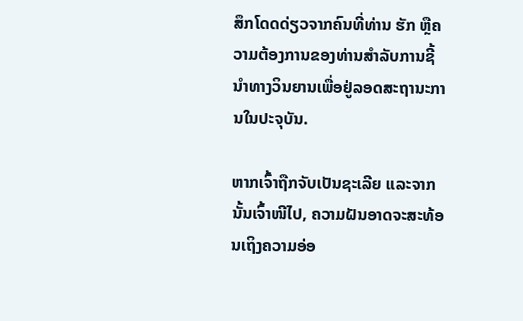ສຶກໂດດດ່ຽວຈາກຄົນທີ່ທ່ານ ຮັກ ຫຼືຄວາມຕ້ອງການຂອງທ່ານສໍາລັບການຊີ້ນໍາທາງວິນຍານເພື່ອຢູ່ລອດສະຖານະການໃນປະຈຸບັນ.

ຫາກເຈົ້າຖືກຈັບເປັນຊະເລີຍ ແລະຈາກນັ້ນເຈົ້າໜີໄປ, ຄວາມຝັນອາດຈະສະທ້ອນເຖິງຄວາມອ່ອ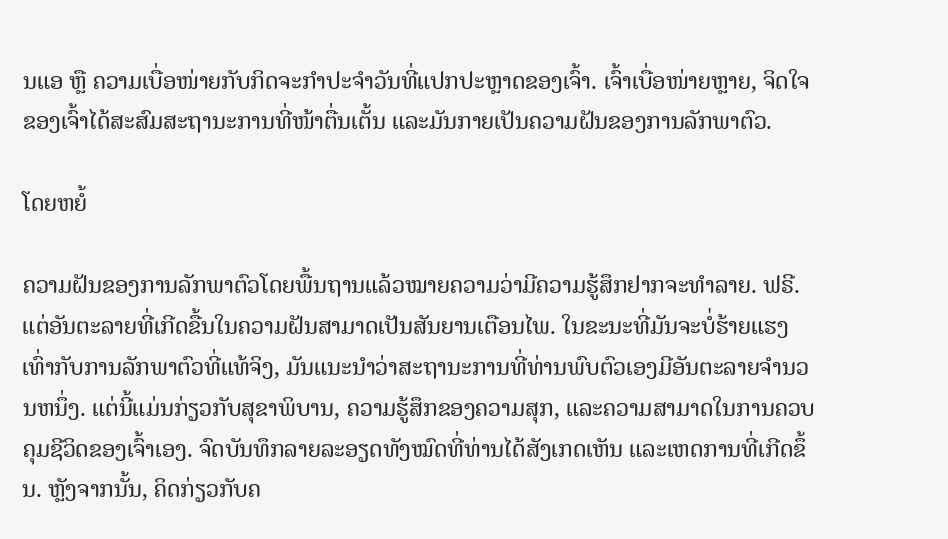ນແອ ຫຼື ຄວາມເບື່ອໜ່າຍກັບກິດຈະກຳປະຈຳວັນທີ່ແປກປະຫຼາດຂອງເຈົ້າ. ເຈົ້າເບື່ອໜ່າຍຫຼາຍ, ຈິດໃຈຂອງເຈົ້າໄດ້ສະສົມສະຖານະການທີ່ໜ້າຕື່ນເຕັ້ນ ແລະມັນກາຍເປັນຄວາມຝັນຂອງການລັກພາຕົວ.

ໂດຍຫຍໍ້

ຄວາມຝັນຂອງການລັກພາຕົວໂດຍພື້ນຖານແລ້ວໝາຍຄວາມວ່າມີຄວາມຮູ້ສຶກຢາກຈະທຳລາຍ. ຟຣີ. ແຕ່ອັນຕະລາຍທີ່ເກີດຂື້ນໃນຄວາມຝັນສາມາດເປັນສັນຍານເຕືອນໄພ. ໃນຂະນະທີ່ມັນຈະບໍ່ຮ້າຍແຮງເທົ່າກັບການລັກພາຕົວທີ່ແທ້ຈິງ, ມັນແນະນໍາວ່າສະຖານະການທີ່ທ່ານພົບຕົວເອງມີອັນຕະລາຍຈໍານວນຫນຶ່ງ. ແຕ່ນີ້ແມ່ນກ່ຽວກັບສຸຂາພິບານ, ຄວາມຮູ້ສຶກຂອງຄວາມສຸກ, ແລະຄວາມສາມາດໃນການຄວບຄຸມຊີວິດຂອງເຈົ້າເອງ. ຈົດບັນທຶກລາຍລະອຽດທັງໝົດທີ່ທ່ານໄດ້ສັງເກດເຫັນ ແລະເຫດການທີ່ເກີດຂຶ້ນ. ຫຼັງຈາກນັ້ນ, ຄິດກ່ຽວກັບຄ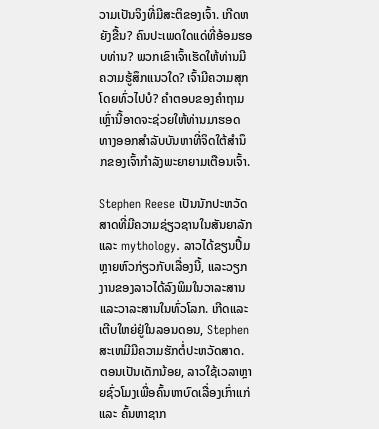ວາມເປັນຈິງທີ່ມີສະຕິຂອງເຈົ້າ. ເກີດຫຍັງຂື້ນ? ຄົນປະເພດໃດແດ່ທີ່ອ້ອມຮອບທ່ານ? ພວກເຂົາເຈົ້າເຮັດໃຫ້ທ່ານມີຄວາມຮູ້ສຶກແນວໃດ? ເຈົ້າມີຄວາມສຸກໂດຍທົ່ວໄປບໍ? ຄໍາຕອບຂອງຄໍາຖາມເຫຼົ່ານີ້ອາດຈະຊ່ວຍໃຫ້ທ່ານມາຮອດທາງອອກສໍາລັບບັນຫາທີ່ຈິດໃຕ້ສໍານຶກຂອງເຈົ້າກໍາລັງພະຍາຍາມເຕືອນເຈົ້າ.

Stephen Reese ເປັນນັກປະຫວັດສາດທີ່ມີຄວາມຊ່ຽວຊານໃນສັນຍາລັກແລະ mythology. ລາວໄດ້ຂຽນປຶ້ມຫຼາຍຫົວກ່ຽວກັບເລື່ອງນີ້, ແລະວຽກງານຂອງລາວໄດ້ລົງພິມໃນວາລະສານແລະວາລະສານໃນທົ່ວໂລກ. ເກີດແລະເຕີບໃຫຍ່ຢູ່ໃນລອນດອນ, Stephen ສະເຫມີມີຄວາມຮັກຕໍ່ປະຫວັດສາດ. ຕອນເປັນເດັກນ້ອຍ, ລາວໃຊ້ເວລາຫຼາຍຊົ່ວໂມງເພື່ອຄົ້ນຫາບົດເລື່ອງເກົ່າແກ່ ແລະ ຄົ້ນຫາຊາກ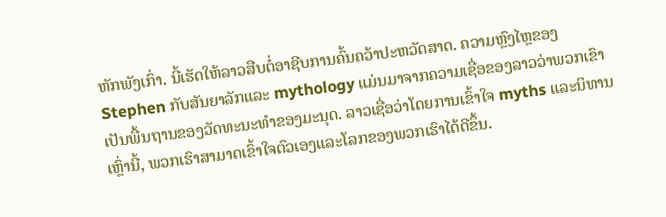ຫັກພັງເກົ່າ. ນີ້ເຮັດໃຫ້ລາວສືບຕໍ່ອາຊີບການຄົ້ນຄວ້າປະຫວັດສາດ. ຄວາມຫຼົງໄຫຼຂອງ Stephen ກັບສັນຍາລັກແລະ mythology ແມ່ນມາຈາກຄວາມເຊື່ອຂອງລາວວ່າພວກເຂົາເປັນພື້ນຖານຂອງວັດທະນະທໍາຂອງມະນຸດ. ລາວເຊື່ອວ່າໂດຍການເຂົ້າໃຈ myths ແລະນິທານເຫຼົ່ານີ້, ພວກເຮົາສາມາດເຂົ້າໃຈຕົວເອງແລະໂລກຂອງພວກເຮົາໄດ້ດີຂຶ້ນ.